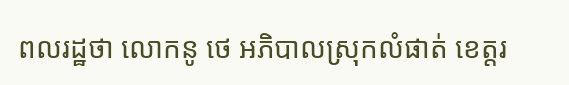ពលរដ្ឋថា លោកនូ ថេ អភិបាលស្រុកលំផាត់ ខេត្តរ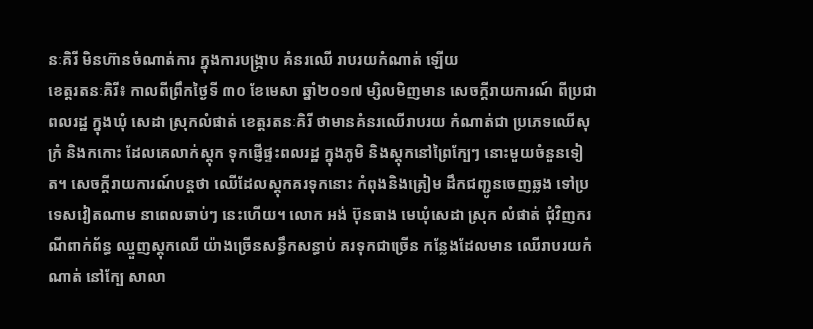នៈគិរី មិនហ៊ានចំណាត់ការ ក្នុងការបង្ក្រាប គំនរឈើ រាបរយកំណាត់ ឡើយ
ខេត្តរតនៈគិរី៖ កាលពីព្រឹកថ្ងៃទី ៣០ ខែមេសា ឆ្នាំ២០១៧ ម្សិលមិញមាន សេចក្តីរាយការណ៍ ពីប្រជាពលរដ្ឋ ក្នុងឃុំ សេដា ស្រុកលំផាត់ ខេត្តរតនៈគិរី ថាមានគំនរឈើរាបរយ កំណាត់ជា ប្រភេទឈើសុក្រំ និងកកោះ ដែលគេលាក់ស្តុក ទុកផ្ញើផ្ទះពលរដ្ឋ ក្នុងភូមិ និងស្តុកនៅព្រៃក្បែៗ នោះមួយចំនួនទៀត។ សេចក្តីរាយការណ៍បន្តថា ឈើដែលស្តុកគរទុកនោះ កំពុងនិងត្រៀម ដឹកជញ្ជូនចេញឆ្លង ទៅប្រទេសវៀតណាម នាពេលឆាប់ៗ នេះហើយ។ លោក អង់ ប៊ុនធាង មេឃុំសេដា ស្រុក លំផាត់ ជុំវិញករណីពាក់ព័ន្ធ ឈ្មួញស្តុកឈើ យ៉ាងច្រើនសន្ធឹកសន្ធាប់ គរទុកជាច្រើន កន្លែងដែលមាន ឈើរាបរយកំណាត់ នៅក្បែ សាលា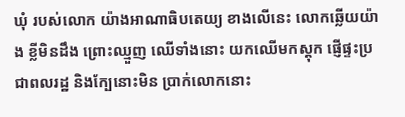ឃុំ របស់លោក យ៉ាងអាណាធិបតេយ្យ ខាងលើនេះ លោកឆ្លើយយ៉ាង ខ្លីមិនដឹង ព្រោះឈ្មួញ ឈើទាំងនោះ យកឈើមកស្តុក ផ្ញើផ្ទះប្រជាពលរដ្ឋ និងក្បែនោះមិន ប្រាក់លោកនោះ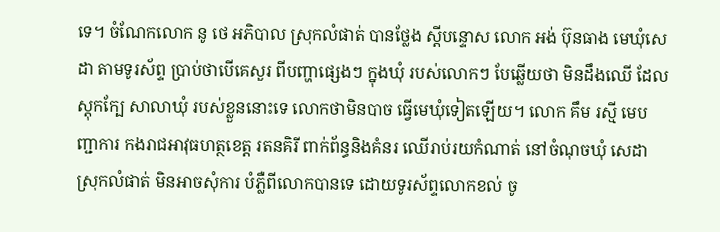ទេ។ ចំណែកលោក នូ ថេ អភិបាល ស្រុកលំផាត់ បានថ្លែង ស្តីបន្ទោស លោក អង់ ប៊ុនធាង មេឃុំសេដា តាមទូរស័ព្ទ ប្រាប់ថាបើគេសួរ ពីបញ្ហាផ្សេងៗ ក្នុងឃុំ របស់លោកៗ បែឆ្លើយថា មិនដឹងឈើ ដែលស្តុកក្បែ សាលាឃុំ របស់ខ្លួននោះទេ លោកថាមិនបាច ធ្វើមេឃុំទៀតឡើយ។ លោក គឹម រស្មី មេបញ្ជាការ កងរាជអាវុធហត្ថខេត្ត រតនគិរី ពាក់ព័ន្ធនិងគំនរ ឈើរាប់រយកំណាត់ នៅចំណុចឃុំ សេដាស្រុកលំផាត់ មិនអាចសុំការ បំភ្លឺពីលោកបានទេ ដោយទូរស័ព្ទលោកខល់ ចូ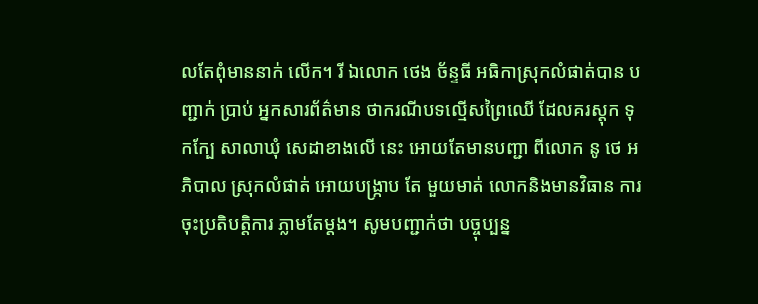លតែពុំមាននាក់ លើក។ រី ឯលោក ថេង ច័ន្ទធី អធិកាស្រុកលំផាត់បាន បញ្ជាក់ ប្រាប់ អ្នកសារព័ត៌មាន ថាករណីបទល្មើសព្រៃឈើ ដែលគរស្តុក ទុកក្បែ សាលាឃុំ សេដាខាងលើ នេះ អោយតែមានបញ្ជា ពីលោក នូ ថេ អភិបាល ស្រុកលំផាត់ អោយបង្ក្រាប តែ មួយមាត់ លោកនិងមានវិធាន ការចុះប្រតិបត្តិការ ភ្លាមតែម្តង។ សូមបញ្ជាក់ថា បច្ចុប្បន្ន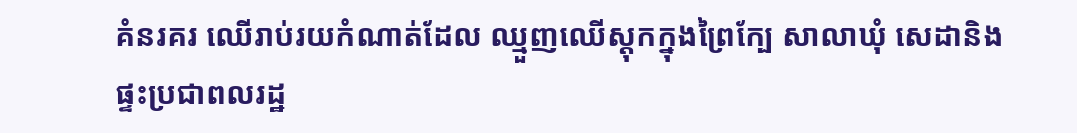គំនរគរ ឈើរាប់រយកំណាត់ដែល ឈ្មួញឈើស្តុកក្នុងព្រៃក្បែ សាលាឃុំ សេដានិងផ្ទះប្រជាពលរដ្ឋ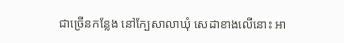ជាច្រើនកន្លែង នៅក្បែសាលាឃុំ សេដាខាងលើនោះ អា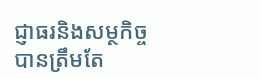ជ្ញាធរនិងសម្ថកិច្ច បានត្រឹមតែ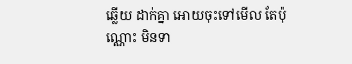ឆ្លើយ ដាក់គ្នា អោយចុះទៅមើល តែប៉ុណ្ណោះ មិនទា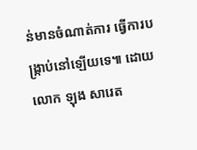ន់មានចំណាត់ការ ធ្វើការបង្ក្រាប់នៅឡើយទេ៕ ដោយ លោក ឡុង សារេត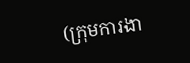(ក្រុមការងា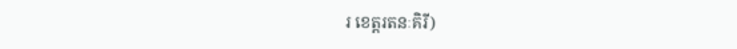រ ខេត្តរតនៈគិរី)